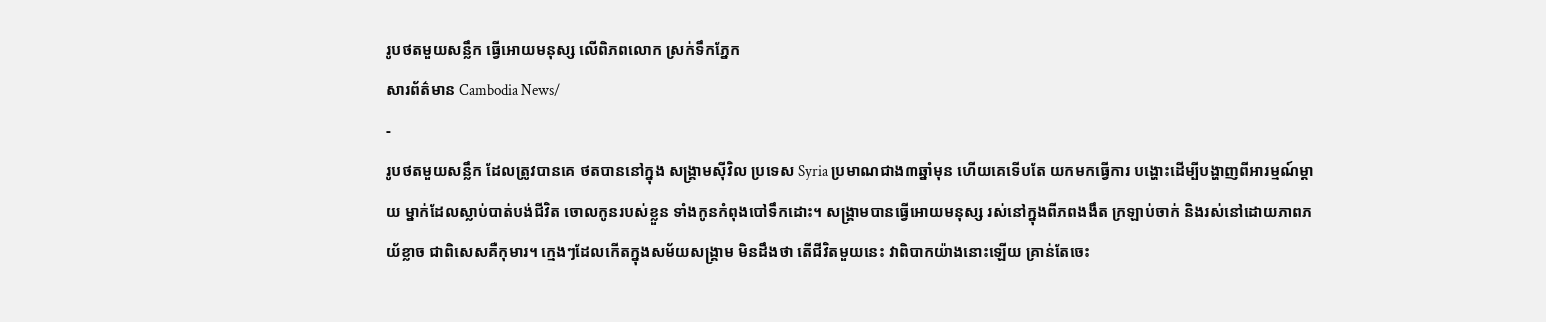រូបថតមួយសន្លឹក ធ្វើអោយមនុស្ស លើពិភពលោក ស្រក់ទឹកភ្នែក
សារព័ត៌មាន Cambodia News/
-
រូបថតមួយសន្លឹក ដែលត្រូវបានគេ ថតបាននៅក្នុង សង្គ្រាមស៊ីវិល ប្រទេស Syria ប្រមាណជាង៣ឆ្នាំមុន ហើយគេទើបតែ យកមកធ្វើការ បង្ហោះដើម្បីបង្ហាញពីអារម្មណ៍ម្តាយ ម្នាក់ដែលស្លាប់បាត់បង់ជីវិត ចោលកូនរបស់ខ្លួន ទាំងកូនកំពុងបៅទឹកដោះ។ សង្គ្រាមបានធ្វើអោយមនុស្ស រស់នៅក្នុងពីភពងងឹត ក្រឡាប់ចាក់ និងរស់នៅដោយភាពភយ័ខ្លាច ជាពិសេសគឺកុមារ។ ក្មេងៗដែលកើតក្នុងសម័យសង្គ្រាម មិនដឹងថា តើជីវិតមួយនេះ វាពិបាកយ៉ាងនោះឡើយ គ្រាន់តែចេះ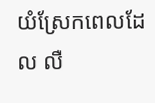យំស្រែកពេលដែល លឺ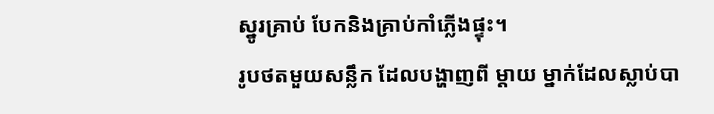ស្នូរគ្រាប់ បែកនិងគ្រាប់កាំភ្លើងផ្ទុះ។
រូបថតមួយសន្លឹក ដែលបង្ហាញពី ម្តាយ ម្នាក់ដែលស្លាប់បា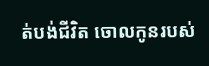ត់បង់ជីវិត ចោលកូនរបស់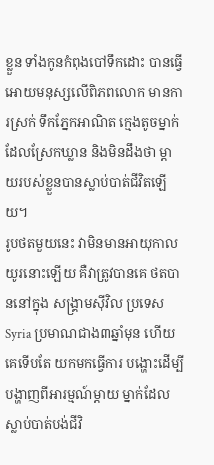ខ្លួន ទាំងកូនកំពុងបៅទឹកដោះ បានធ្វើអោយមនុស្សលើពិភពលោក មានការស្រក់ ទឹកភ្នែកអាណិត ក្មេងតូចម្នាក់ ដែលស្រែកឃ្លាន និងមិនដឹងថា ម្តាយរបស់ខ្លួនបានស្លាប់បាត់ជីវិតឡើយ។
រូបថតមួយនេះ វាមិនមានអាយុកាលយូរនោះឡើយ គឺវាត្រូវបានគេ ថតបាននៅក្នុង សង្គ្រាមស៊ីវិល ប្រទេស Syria ប្រមាណជាង៣ឆ្នាំមុន ហើយគេទើបតែ យកមកធ្វើការ បង្ហោះដើម្បីបង្ហាញពីអារម្មណ៍ម្តាយ ម្នាក់ដែលស្លាប់បាត់បង់ជីវិ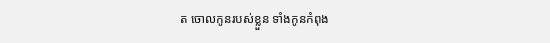ត ចោលកូនរបស់ខ្លួន ទាំងកូនកំពុង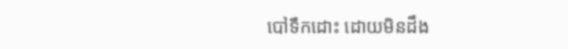បៅទឹកដោះ ដោយមិនដឹង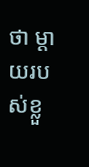ថា ម្តាយរបស់ខ្លួ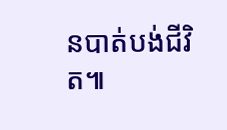នបាត់បង់ជីវិត៕